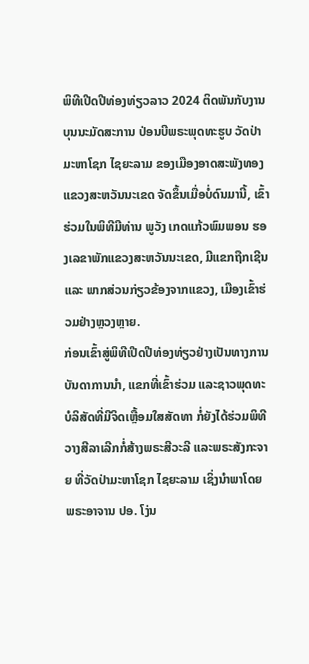ພິທີເປີດປີທ່ອງທ່ຽວລາວ 2024 ຕິດພັນກັບງານບຸນນະມັດສະການ ປ່ອນບີພຣະພຸດທະຮູບ ວັດປ່າມະຫາໂຊກ ໄຊຍະລາມ ຂອງເມືອງອາດສະພັງທອງ ແຂວງສະຫວັນນະເຂດ ຈັດຂຶ້ນເມື່ອບໍ່ດົນມານີ້, ເຂົ້າຮ່ວມໃນພິທີມີທ່ານ ພູວັງ ເກດແກ້ວພົມພອນ ຮອງເລຂາພັກແຂວງສະຫວັນນະເຂດ, ມີແຂກຖືກເຊີນ ແລະ ພາກສ່ວນກ່ຽວຂ້ອງຈາກແຂວງ, ເມືອງເຂົ້າຮ່ວມຢ່າງຫຼວງຫຼາຍ.
ກ່ອນເຂົ້າສູ່ພິທີເປີດປີທ່ອງທ່ຽວຢ່າງເປັນທາງການ ບັນດາການນໍາ, ແຂກທີ່ເຂົ້າຮ່ວມ ແລະຊາວພຸດທະບໍລິສັດທີ່ມີຈິດເຫຼື້ອມໃສສັດທາ ກໍ່ຍັງໄດ້ຮ່ວມພິທີວາງສີລາເລີກກໍ່ສ້າງພຣະສີວະລີ ແລະພຣະສັງກະຈາຍ ທີ່ວັດປ່າມະຫາໂຊກ ໄຊຍະລາມ ເຊິ່ງນໍາພາໂດຍ ພຣະອາຈານ ປອ. ໂງ່ນ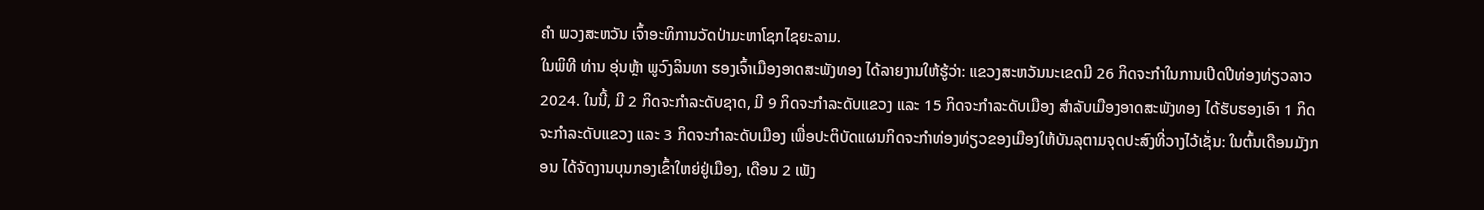ຄໍາ ພວງສະຫວັນ ເຈົ້າອະທິການວັດປ່າມະຫາໂຊກໄຊຍະລາມ.
ໃນພິທີ ທ່ານ ອຸ່ນຫຼ້າ ພູວົງລິນທາ ຮອງເຈົ້າເມືອງອາດສະພັງທອງ ໄດ້ລາຍງານໃຫ້ຮູ້ວ່າ: ແຂວງສະຫວັນນະເຂດມີ 26 ກິດຈະກໍາໃນການເປີດປີທ່ອງທ່ຽວລາວ 2024. ໃນນີ້, ມີ 2 ກິດຈະກໍາລະດັບຊາດ, ມີ 9 ກິດຈະກໍາລະດັບແຂວງ ແລະ 15 ກິດຈະກໍາລະດັບເມືອງ ສໍາລັບເມືອງອາດສະພັງທອງ ໄດ້ຮັບຮອງເອົາ 1 ກິດຈະກໍາລະດັບແຂວງ ແລະ 3 ກິດຈະກໍາລະດັບເມືອງ ເພື່ອປະຕິບັດແຜນກິດຈະກໍາທ່ອງທ່ຽວຂອງເມືອງໃຫ້ບັນລຸຕາມຈຸດປະສົງທີ່ວາງໄວ້ເຊັ່ນ: ໃນຕົ້ນເດືອນມັງກອນ ໄດ້ຈັດງານບຸນກອງເຂົ້າໃຫຍ່ຢູ່ເມືອງ, ເດືອນ 2 ເພັງ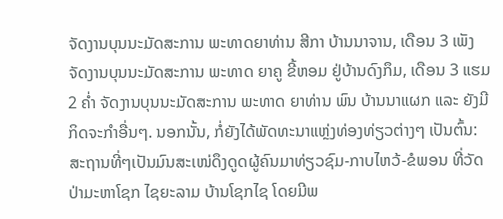ຈັດງານບຸນນະມັດສະການ ພະທາດຍາທ່ານ ສີກາ ບ້ານນາຈານ, ເດືອນ 3 ເພັງ ຈັດງານບຸນນະມັດສະການ ພະທາດ ຍາຄູ ຂີ້ຫອມ ຢູ່ບ້ານດົງກຶມ, ເດືອນ 3 ແຮມ 2 ຄໍ່າ ຈັດງານບຸນນະມັດສະການ ພະທາດ ຍາທ່ານ ພົນ ບ້ານນາແຜກ ແລະ ຍັງມີກິດຈະກໍາອື່ນໆ. ນອກນັ້ນ, ກໍ່ຍັງໄດ້ພັດທະນາແຫຼ່ງທ່ອງທ່ຽວຕ່າງໆ ເປັນຕົ້ນ: ສະຖານທີ່ໆເປັນມົນສະເໜ່ດຶງດູດຜູ້ຄົນມາທ່ຽວຊົມ-ກາບໄຫວ້-ຂໍພອນ ທີ່ວັດປ່າມະຫາໂຊກ ໄຊຍະລາມ ບ້ານໂຊກໄຊ ໂດຍມີພ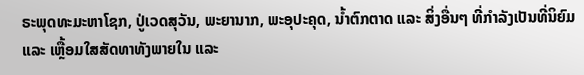ຣະພຸດທະມະຫາໂຊກ, ປູ່ເວດສຸວັນ, ພະຍານາກ, ພະອຸປະຄຸດ, ນໍ້າຕົກຕາດ ແລະ ສິ່ງອື່ນໆ ທີ່ກໍາລັງເປັນທີ່ນິຍົມ ແລະ ເຫຼື້ອມໃສສັດທາທັງພາຍໃນ ແລະ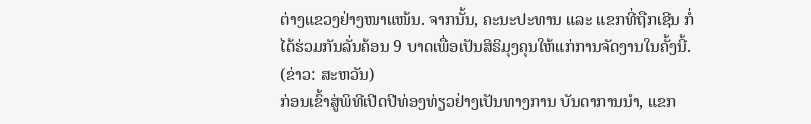ຕ່າງແຂວງຢ່າງໜາແໜ້ນ. ຈາກນັ້ນ, ຄະນະປະທານ ແລະ ແຂກທີ່ຖືກເຊີນ ກໍ່ໄດ້ຮ່ວມກັນລັ່ນຄ້ອນ 9 ບາດເພື່ອເປັນສິຣິມຸງຄຸນໃຫ້ແກ່ການຈັດງານໃນຄັ້ງນີ້.
(ຂ່າວ: ສະຫວັນ)
ກ່ອນເຂົ້າສູ່ພິທີເປີດປີທ່ອງທ່ຽວຢ່າງເປັນທາງການ ບັນດາການນໍາ, ແຂກ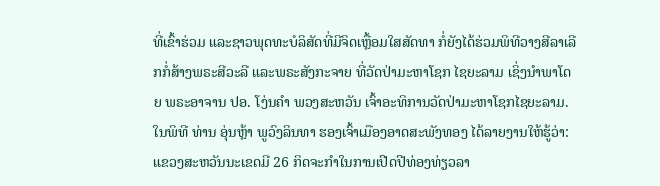ທີ່ເຂົ້າຮ່ວມ ແລະຊາວພຸດທະບໍລິສັດທີ່ມີຈິດເຫຼື້ອມໃສສັດທາ ກໍ່ຍັງໄດ້ຮ່ວມພິທີວາງສີລາເລີກກໍ່ສ້າງພຣະສີວະລີ ແລະພຣະສັງກະຈາຍ ທີ່ວັດປ່າມະຫາໂຊກ ໄຊຍະລາມ ເຊິ່ງນໍາພາໂດຍ ພຣະອາຈານ ປອ. ໂງ່ນຄໍາ ພວງສະຫວັນ ເຈົ້າອະທິການວັດປ່າມະຫາໂຊກໄຊຍະລາມ.
ໃນພິທີ ທ່ານ ອຸ່ນຫຼ້າ ພູວົງລິນທາ ຮອງເຈົ້າເມືອງອາດສະພັງທອງ ໄດ້ລາຍງານໃຫ້ຮູ້ວ່າ: ແຂວງສະຫວັນນະເຂດມີ 26 ກິດຈະກໍາໃນການເປີດປີທ່ອງທ່ຽວລາ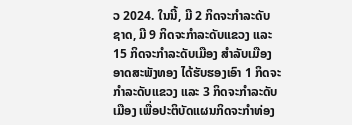ວ 2024. ໃນນີ້, ມີ 2 ກິດຈະກໍາລະດັບຊາດ, ມີ 9 ກິດຈະກໍາລະດັບແຂວງ ແລະ 15 ກິດຈະກໍາລະດັບເມືອງ ສໍາລັບເມືອງອາດສະພັງທອງ ໄດ້ຮັບຮອງເອົາ 1 ກິດຈະກໍາລະດັບແຂວງ ແລະ 3 ກິດຈະກໍາລະດັບເມືອງ ເພື່ອປະຕິບັດແຜນກິດຈະກໍາທ່ອງ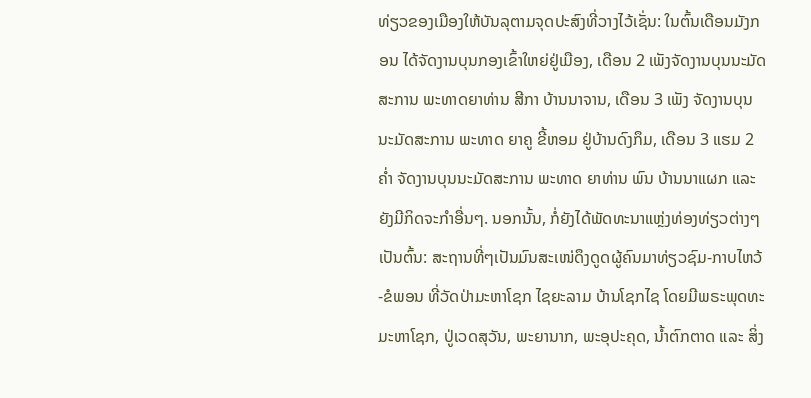ທ່ຽວຂອງເມືອງໃຫ້ບັນລຸຕາມຈຸດປະສົງທີ່ວາງໄວ້ເຊັ່ນ: ໃນຕົ້ນເດືອນມັງກອນ ໄດ້ຈັດງານບຸນກອງເຂົ້າໃຫຍ່ຢູ່ເມືອງ, ເດືອນ 2 ເພັງຈັດງານບຸນນະມັດສະການ ພະທາດຍາທ່ານ ສີກາ ບ້ານນາຈານ, ເດືອນ 3 ເພັງ ຈັດງານບຸນນະມັດສະການ ພະທາດ ຍາຄູ ຂີ້ຫອມ ຢູ່ບ້ານດົງກຶມ, ເດືອນ 3 ແຮມ 2 ຄໍ່າ ຈັດງານບຸນນະມັດສະການ ພະທາດ ຍາທ່ານ ພົນ ບ້ານນາແຜກ ແລະ ຍັງມີກິດຈະກໍາອື່ນໆ. ນອກນັ້ນ, ກໍ່ຍັງໄດ້ພັດທະນາແຫຼ່ງທ່ອງທ່ຽວຕ່າງໆ ເປັນຕົ້ນ: ສະຖານທີ່ໆເປັນມົນສະເໜ່ດຶງດູດຜູ້ຄົນມາທ່ຽວຊົມ-ກາບໄຫວ້-ຂໍພອນ ທີ່ວັດປ່າມະຫາໂຊກ ໄຊຍະລາມ ບ້ານໂຊກໄຊ ໂດຍມີພຣະພຸດທະມະຫາໂຊກ, ປູ່ເວດສຸວັນ, ພະຍານາກ, ພະອຸປະຄຸດ, ນໍ້າຕົກຕາດ ແລະ ສິ່ງ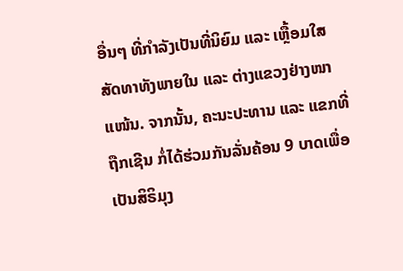ອື່ນໆ ທີ່ກໍາລັງເປັນທີ່ນິຍົມ ແລະ ເຫຼື້ອມໃສສັດທາທັງພາຍໃນ ແລະ ຕ່າງແຂວງຢ່າງໜາແໜ້ນ. ຈາກນັ້ນ, ຄະນະປະທານ ແລະ ແຂກທີ່ຖືກເຊີນ ກໍ່ໄດ້ຮ່ວມກັນລັ່ນຄ້ອນ 9 ບາດເພື່ອເປັນສິຣິມຸງ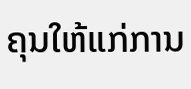ຄຸນໃຫ້ແກ່ການ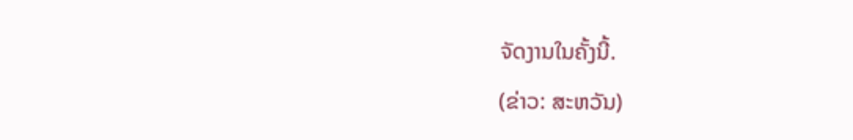ຈັດງານໃນຄັ້ງນີ້.
(ຂ່າວ: ສະຫວັນ)